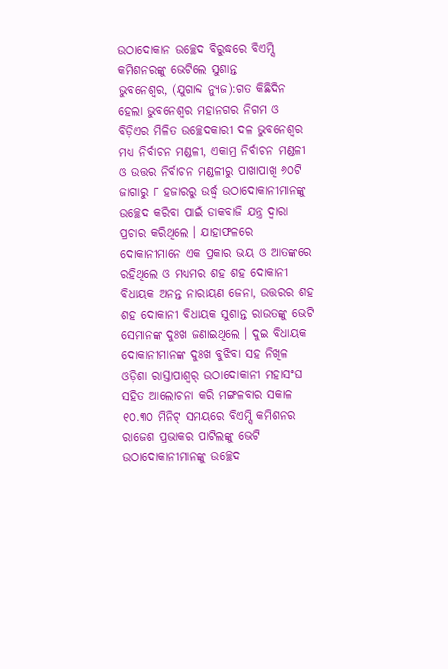ଉଠାଦୋକାନ ଉଚ୍ଛେଦ ବିରୁଦ୍ଧରେ ବିଏମ୍ସି କମିଶନରଙ୍କୁ ଭେଟିଲେ ସୁଶାନ୍ତ
ଭୁବନେଶ୍ୱର, (ଯୁଗାବ୍ଦ ନ୍ୟୁଜ):ଗତ କିଛିଦିନ ହେଲା ଭୁବନେଶ୍ୱର ମହାନଗର ନିଗମ ଓ ବିଡ଼ିଏର ମିଳିତ ଉଚ୍ଛେଦକାରୀ ଦଳ ଭୁବନେଶ୍ୱର ମଧ୍ୟ ନିର୍ବାଚନ ମଣ୍ଡଳୀ, ଏକାମ୍ର ନିର୍ବାଚନ ମଣ୍ଡଳୀ ଓ ଉତ୍ତର ନିର୍ବାଚନ ମଣ୍ଡଳୀରୁ ପାଖାପାଖି ୬୦ଟି ଜାଗାରୁ ୮ ହଜାରରୁ ଉର୍ଦ୍ଧ୍ୱ ଉଠାଦୋକାନୀମାନଙ୍କୁ ଉଚ୍ଛେଦ କରିବା ପାଇଁ ଡାକବାଜି ଯନ୍ତ୍ର ଦ୍ୱାରା ପ୍ରଚାର କରିଥିଲେ । ଯାହାଫଳରେ ଦୋକାନୀମାନେ ଏକ ପ୍ରକାର ଭୟ ଓ ଆତଙ୍କରେ ରହିଥିଲେ ଓ ମଧ୍ୟମର ଶହ ଶହ ଦୋକାନୀ ବିଧାୟକ ଅନନ୍ତ ନାରାୟଣ ଜେନା, ଉତ୍ତରର ଶହ ଶହ ଦୋକାନୀ ବିଧାୟକ ସୁଶାନ୍ତ ରାଉତଙ୍କୁ ଭେଟି ସେମାନଙ୍କ ଦୁଃଖ ଜଣାଇଥିଲେ । ଦୁଇ ବିଧାୟକ ଦୋକାନୀମାନଙ୍କ ଦୁଃଖ ବୁଝିବା ସହ ନିଖିଳ ଓଡ଼ିଶା ରାସ୍ତାପାଶ୍ୱର୍ ଉଠାଦୋକାନୀ ମହାସଂଘ ସହିତ ଆଲୋଚନା କରି ମଙ୍ଗଳବାର ସକାଳ ୧୦.୩୦ ମିନିଟ୍ ସମୟରେ ବିଏମ୍ସି କମିଶନର ରାଜେଶ ପ୍ରଭାକର ପାଟିଲଙ୍କୁ ଭେଟି ଉଠାଦୋକାନୀମାନଙ୍କୁ ଉଚ୍ଛେଦ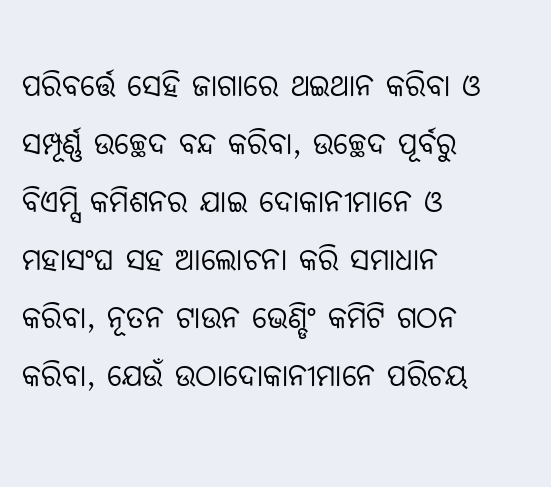ପରିବର୍ତ୍ତେ ସେହି ଜାଗାରେ ଥଇଥାନ କରିବା ଓ ସମ୍ପୂର୍ଣ୍ଣ ଉଚ୍ଛେଦ ବନ୍ଦ କରିବା, ଉଚ୍ଛେଦ ପୂର୍ବରୁ ବିଏମ୍ସି କମିଶନର ଯାଇ ଦୋକାନୀମାନେ ଓ ମହାସଂଘ ସହ ଆଲୋଚନା କରି ସମାଧାନ କରିବା, ନୂତନ ଟାଉନ ଭେଣ୍ଡିଂ କମିଟି ଗଠନ କରିବା, ଯେଉଁ ଉଠାଦୋକାନୀମାନେ ପରିଚୟ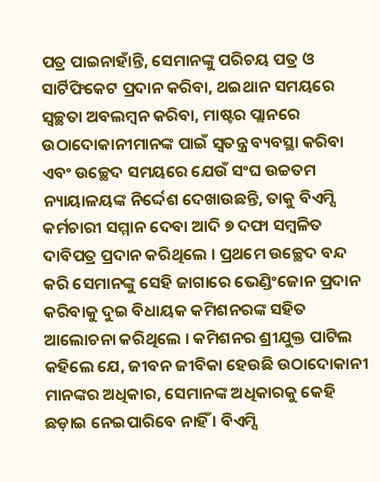ପତ୍ର ପାଇନାହାଁନ୍ତି, ସେମାନଙ୍କୁ ପରିଚୟ ପତ୍ର ଓ ସାର୍ଟିଫିକେଟ ପ୍ରଦାନ କରିବା, ଥଇଥାନ ସମୟରେ ସ୍ୱଚ୍ଛତା ଅବଲମ୍ବନ କରିବା, ମାଷ୍ଟର ପ୍ଲାନରେ ଉଠାଦୋକାନୀମାନଙ୍କ ପାଇଁ ସ୍ୱତନ୍ତ୍ର ବ୍ୟବସ୍ଥା କରିବା ଏବଂ ଉଚ୍ଛେଦ ସମୟରେ ଯେଉଁ ସଂଘ ଉଚ୍ଚତମ ନ୍ୟାୟାଳୟଙ୍କ ନିର୍ଦ୍ଦେଶ ଦେଖାଉଛନ୍ତି, ତାକୁ ବିଏମ୍ସି କର୍ମଚାରୀ ସମ୍ମାନ ଦେବା ଆଦି ୭ ଦଫା ସମ୍ବଳିତ ଦାବିପତ୍ର ପ୍ରଦାନ କରିଥିଲେ । ପ୍ରଥମେ ଉଚ୍ଛେଦ ବନ୍ଦ କରି ସେମାନଙ୍କୁ ସେହି ଜାଗାରେ ଭେଣ୍ଡିଂଜୋନ ପ୍ରଦାନ କରିବାକୁ ଦୁଇ ବିଧାୟକ କମିଶନରଙ୍କ ସହିତ ଆଲୋଚନା କରିଥିଲେ । କମିଶନର ଶ୍ରୀଯୁକ୍ତ ପାଟିଲ କହିଲେ ଯେ, ଜୀବନ ଜୀବିକା ହେଉଛି ଉଠାଦୋକାନୀ ମାନଙ୍କର ଅଧିକାର, ସେମାନଙ୍କ ଅଧିକାରକୁ କେହି ଛଡ଼ାଇ ନେଇପାରିବେ ନାହିଁ । ବିଏମ୍ସି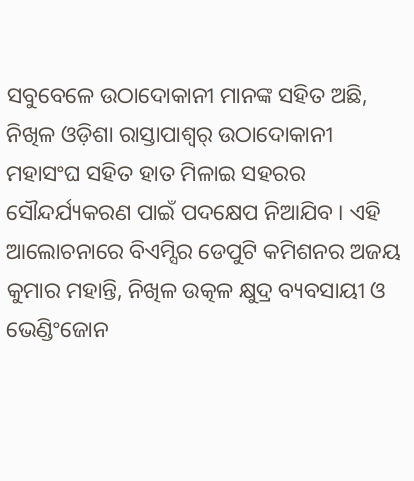ସବୁବେଳେ ଉଠାଦୋକାନୀ ମାନଙ୍କ ସହିତ ଅଛି, ନିଖିଳ ଓଡ଼ିଶା ରାସ୍ତାପାଶ୍ୱର୍ ଉଠାଦୋକାନୀ ମହାସଂଘ ସହିତ ହାତ ମିଳାଇ ସହରର ସୌନ୍ଦର୍ଯ୍ୟକରଣ ପାଇଁ ପଦକ୍ଷେପ ନିଆଯିବ । ଏହି ଆଲୋଚନାରେ ବିଏମ୍ସିର ଡେପୁଟି କମିଶନର ଅଜୟ କୁମାର ମହାନ୍ତି, ନିଖିଳ ଉତ୍କଳ କ୍ଷୁଦ୍ର ବ୍ୟବସାୟୀ ଓ ଭେଣ୍ଡିଂଜୋନ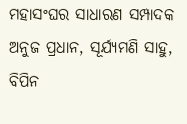ମହାସଂଘର ସାଧାରଣ ସମ୍ପାଦକ ଅନୁଜ ପ୍ରଧାନ, ସୂର୍ଯ୍ୟମଣି ସାହୁ, ବିପିନ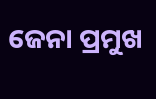ଜେନା ପ୍ରମୁଖ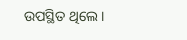ଉପସ୍ଥିତ ଥିଲେ ।